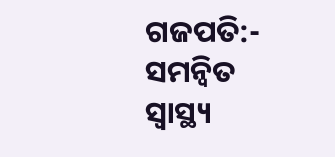ଗଜପତି:- ସମନ୍ୱିତ ସ୍ୱାସ୍ଥ୍ୟ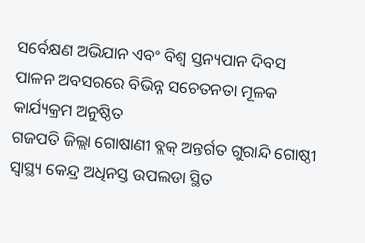ସର୍ବେକ୍ଷଣ ଅଭିଯାନ ଏବଂ ବିଶ୍ଵ ସ୍ତନ୍ୟପାନ ଦିବସ ପାଳନ ଅବସରରେ ବିଭିନ୍ନ ସଚେତନତା ମୂଳକ କାର୍ଯ୍ୟକ୍ରମ ଅନୁଷ୍ଠିତ
ଗଜପତି ଜିଲ୍ଲା ଗୋଷାଣୀ ବ୍ଲକ୍ ଅନ୍ତର୍ଗତ ଗୁରାନ୍ଦି ଗୋଷ୍ଠୀ ସ୍ବାସ୍ଥ୍ୟ କେନ୍ଦ୍ର ଅଧିନସ୍ତ ଉପଲଡା ସ୍ଥିତ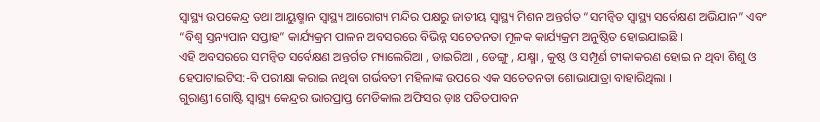ସ୍ୱାସ୍ଥ୍ୟ ଉପକେନ୍ଦ୍ର ତଥା ଆୟୁଷ୍ମାନ ସ୍ୱାସ୍ଥ୍ୟ ଆରୋଗ୍ୟ ମନ୍ଦିର ପକ୍ଷରୁ ଜାତୀୟ ସ୍ବାସ୍ଥ୍ୟ ମିଶନ ଅନ୍ତର୍ଗତ “ସମନ୍ୱିତ ସ୍ୱାସ୍ଥ୍ୟ ସର୍ବେକ୍ଷଣ ଅଭିଯାନ” ଏବଂ “ବିଶ୍ଵ ସ୍ତନ୍ୟପାନ ସପ୍ତାହ” କାର୍ଯ୍ୟକ୍ରମ ପାଳନ ଅବସରରେ ବିଭିନ୍ନ ସଚେତନତା ମୂଳକ କାର୍ଯ୍ୟକ୍ରମ ଅନୁଷ୍ଠିତ ହୋଇଯାଇଛି ।
ଏହି ଅବସରରେ ସମନ୍ୱିତ ସର୍ବେକ୍ଷଣ ଅନ୍ତର୍ଗତ ମ୍ୟାଲେରିଆ , ଡାଇରିଆ , ଡେଙ୍ଗୁ , ଯକ୍ଷ୍ମା , କୁଷ୍ଠ ଓ ସମ୍ପୂର୍ଣ ଟୀକାକରଣ ହୋଇ ନ ଥିବା ଶିଶୁ ଓ ହେପାଟାଇଟିସ:-ବି ପରୀକ୍ଷା କରାଇ ନଥିବା ଗର୍ଭବତୀ ମହିଳାଙ୍କ ଉପରେ ଏକ ସଚେତନତା ଶୋଭାଯାତ୍ରା ବାହାରିଥିଲା ।
ଗୁରାଣ୍ଡୀ ଗୋଷ୍ଟି ସ୍ୱାସ୍ଥ୍ୟ କେନ୍ଦ୍ରର ଭାରପ୍ରାପ୍ତ ମେଡିକାଲ ଅଫିସର ଡ଼ାଃ ପତିତପାବନ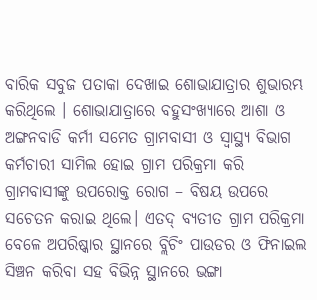ବାରିକ ସବୁଜ ପତାକା ଦେଖାଇ ଶୋଭାଯାତ୍ରାର ଶୁଭାରମ୍ଭ କରିଥିଲେ । ଶୋଭାଯାତ୍ରାରେ ବହୁସଂଖ୍ୟାରେ ଆଶା ଓ ଅଙ୍ଗନବାଡି କର୍ମୀ ସମେତ ଗ୍ରାମବାସୀ ଓ ସ୍ୱାସ୍ଥ୍ୟ ବିଭାଗ କର୍ମଚାରୀ ସାମିଲ ହୋଇ ଗ୍ରାମ ପରିକ୍ରମା କରି ଗ୍ରାମବାସୀଙ୍କୁ ଉପରୋକ୍ତ ରୋଗ – ବିଷୟ ଉପରେ ସଚେତନ କରାଇ ଥିଲେ। ଏତଦ୍ ବ୍ୟତୀତ ଗ୍ରାମ ପରିକ୍ରମା ବେଳେ ଅପରିଷ୍କାର ସ୍ଥାନରେ ବ୍ଲିଚିଂ ପାଉଡର ଓ ଫିନାଇଲ ସିଞ୍ଚନ କରିବା ସହ ବିଭିନ୍ନ ସ୍ଥାନରେ ଭଙ୍ଗା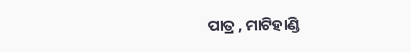ପାତ୍ର , ମାଟିହାଣ୍ଡି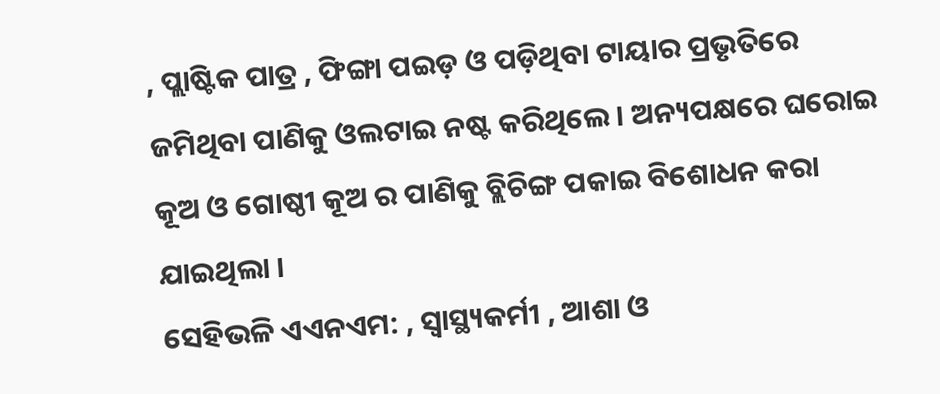, ପ୍ଲାଷ୍ଟିକ ପାତ୍ର , ଫିଙ୍ଗା ପଇଡ଼ ଓ ପଡ଼ିଥିବା ଟାୟାର ପ୍ରଭୃତିରେ ଜମିଥିବା ପାଣିକୁ ଓଲଟାଇ ନଷ୍ଟ କରିଥିଲେ । ଅନ୍ୟପକ୍ଷରେ ଘରୋଇ କୂଅ ଓ ଗୋଷ୍ଠୀ କୂଅ ର ପାଣିକୁ ବ୍ଲିଚିଙ୍ଗ ପକାଇ ବିଶୋଧନ କରା ଯାଇଥିଲା ।
ସେହିଭଳି ଏଏନଏମ: , ସ୍ବାସ୍ଥ୍ୟକର୍ମୀ , ଆଶା ଓ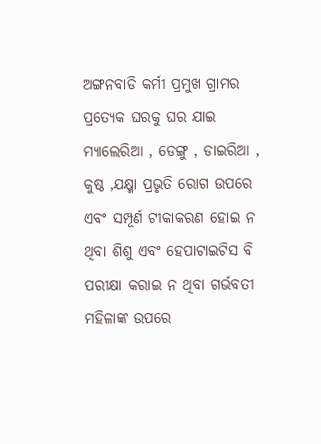ଅଙ୍ଗନବାଡି କର୍ମୀ ପ୍ରମୁଖ ଗ୍ରାମର ପ୍ରତ୍ୟେକ ଘରକୁ ଘର ଯାଇ ମ୍ୟାଲେରିଆ , ଡେଙ୍ଗୁ , ଡାଇରିଆ , କୁଷ୍ଠ ,ଯକ୍ଷ୍ମା ପ୍ରଭୃତି ରୋଗ ଉପରେ ଏବଂ ସମ୍ପୂର୍ଣ ଟୀକାକରଣ ହୋଇ ନ ଥିବା ଶିଶୁ ଏବଂ ହେପାଟାଇଟିସ ବି ପରୀକ୍ଷା କରାଇ ନ ଥିବା ଗର୍ଭବତୀ ମହିଳାଙ୍କ ଉପରେ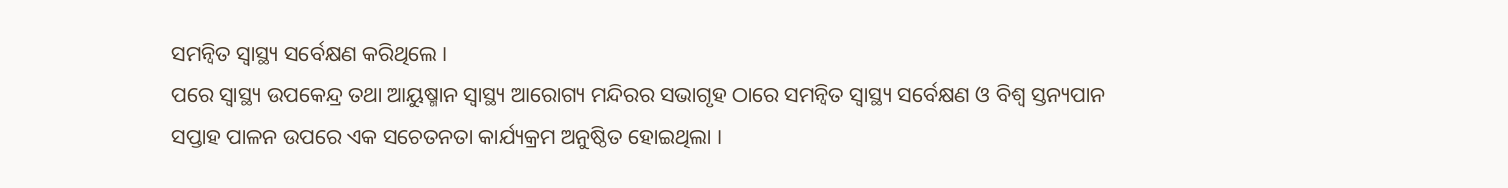ସମନ୍ୱିତ ସ୍ୱାସ୍ଥ୍ୟ ସର୍ବେକ୍ଷଣ କରିଥିଲେ ।
ପରେ ସ୍ୱାସ୍ଥ୍ୟ ଉପକେନ୍ଦ୍ର ତଥା ଆୟୁଷ୍ମାନ ସ୍ୱାସ୍ଥ୍ୟ ଆରୋଗ୍ୟ ମନ୍ଦିରର ସଭାଗୃହ ଠାରେ ସମନ୍ୱିତ ସ୍ୱାସ୍ଥ୍ୟ ସର୍ବେକ୍ଷଣ ଓ ବିଶ୍ୱ ସ୍ତନ୍ୟପାନ ସପ୍ତାହ ପାଳନ ଉପରେ ଏକ ସଚେତନତା କାର୍ଯ୍ୟକ୍ରମ ଅନୁଷ୍ଠିତ ହୋଇଥିଲା ।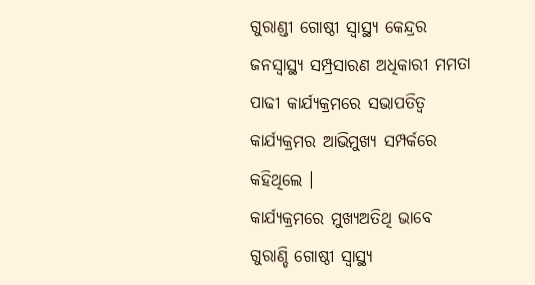ଗୁରାଣ୍ଡୀ ଗୋଷ୍ଠୀ ସ୍ବାସ୍ଥ୍ୟ କେନ୍ଦ୍ରର ଜନସ୍ୱାସ୍ଥ୍ୟ ସମ୍ପ୍ରସାରଣ ଅଧିକାରୀ ମମତା ପାଢୀ କାର୍ଯ୍ୟକ୍ରମରେ ସଭାପତିତ୍ବ କାର୍ଯ୍ୟକ୍ରମର ଆଭିମୁଖ୍ୟ ସମ୍ପର୍କରେ କହିଥିଲେ ।
କାର୍ଯ୍ୟକ୍ରମରେ ମୁଖ୍ୟଅତିଥି ଭାବେ ଗୁରାଣ୍ଡି ଗୋଷ୍ଠୀ ସ୍ଵାସ୍ଥ୍ୟ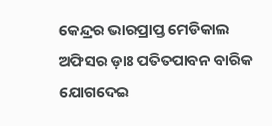କେନ୍ଦ୍ରର ଭାରପ୍ରାପ୍ତ ମେଡିକାଲ ଅଫିସର ଡ଼ାଃ ପତିତପାବନ ବାରିକ ଯୋଗଦେଇ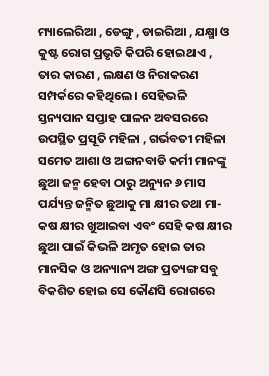ମ୍ୟାଲେରିଆ , ଡେଙ୍ଗୁ , ଡାଇରିଆ , ଯକ୍ଷ୍ମା ଓ କୁଷ୍ଟ ରୋଗ ପ୍ରଭୃତି କିପରି ହୋଇଥାଏ , ତାର କାରଣ , ଲକ୍ଷଣ ଓ ନିରାକରଣ ସମ୍ପର୍କରେ କହିଥିଲେ । ସେହିଭଳି ସ୍ତନ୍ୟପାନ ସପ୍ତାହ ପାଳନ ଅବସରରେ ଉପସ୍ଥିତ ପ୍ରସୂତି ମହିଳା , ଗର୍ଭବତୀ ମହିଳା ସମେତ ଆଶା ଓ ଅଙ୍ଗନବାଡି କର୍ମୀ ମାନଙ୍କୁ ଛୁଆ ଜନ୍ମ ହେବା ଠାରୁ ଅନ୍ୟୁନ ୬ ମାସ ପର୍ଯ୍ୟନ୍ତ ଜନ୍ମିତ ଛୁଆକୁ ମା କ୍ଷୀର ତଥା ମା- କଷ କ୍ଷୀର ଖୁଆଇବା ଏବଂ ସେହି କଷ କ୍ଷୀର ଛୁଆ ପାଇଁ କିଭଳି ଅମୃତ ହୋଇ ତାର ମାନସିକ ଓ ଅନ୍ୟାନ୍ୟ ଅଙ୍ଗ ପ୍ରତ୍ୟଙ୍ଗ ସବୁ ବିକଶିତ ହୋଇ ସେ କୌଣସି ରୋଗରେ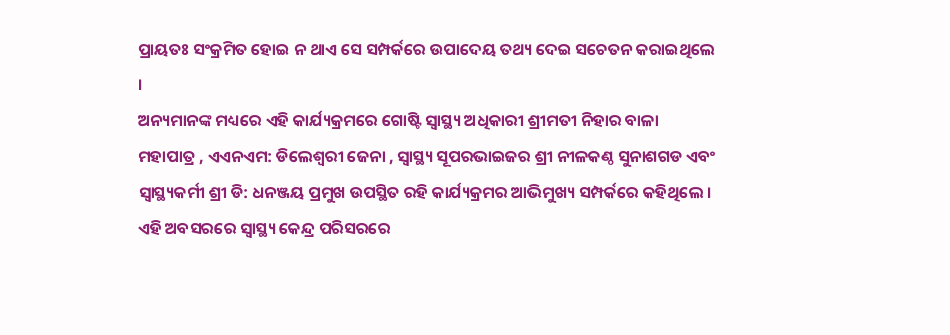ପ୍ରାୟତଃ ସଂକ୍ରମିତ ହୋଇ ନ ଥାଏ ସେ ସମ୍ପର୍କରେ ଉପାଦେୟ ତଥ୍ୟ ଦେଇ ସଚେତନ କରାଇଥିଲେ ।
ଅନ୍ୟମାନଙ୍କ ମଧ୍ୟରେ ଏହି କାର୍ଯ୍ୟକ୍ରମରେ ଗୋଷ୍ଟି ସ୍ୱାସ୍ଥ୍ୟ ଅଧିକାରୀ ଶ୍ରୀମତୀ ନିହାର ବାଳା ମହାପାତ୍ର , ଏଏନଏମ: ଡିଲେଶ୍ୱରୀ ଜେନା , ସ୍ୱାସ୍ଥ୍ୟ ସୂପରଭାଇଜର ଶ୍ରୀ ନୀଳକଣ୍ଠ ସୁନାଶଗଡ ଏବଂ ସ୍ବାସ୍ଥ୍ୟକର୍ମୀ ଶ୍ରୀ ଡି: ଧନଞ୍ଜୟ ପ୍ରମୁଖ ଉପସ୍ଥିତ ରହି କାର୍ଯ୍ୟକ୍ରମର ଆଭିମୁଖ୍ୟ ସମ୍ପର୍କରେ କହିଥିଲେ ।
ଏହି ଅବସରରେ ସ୍ୱାସ୍ଥ୍ୟ କେନ୍ଦ୍ର ପରିସରରେ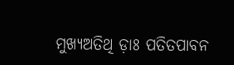ମୁଖ୍ୟଅତିଥି ଡ଼ାଃ ପତିତପାବନ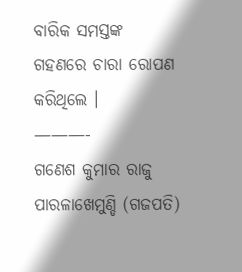ବାରିକ ସମସ୍ତଙ୍କ ଗହଣରେ ଚାରା ରୋପଣ କରିଥିଲେ ।
———-
ଗଣେଶ କୁମାର ରାଜୁ
ପାରଳାଖେମୁଣ୍ଡି (ଗଜପତି)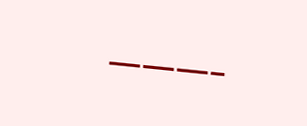———-